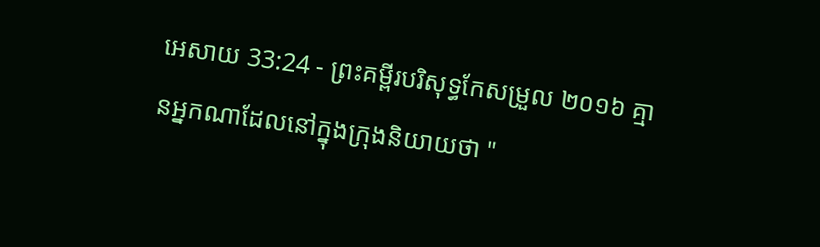អេសាយ 33:24 - ព្រះគម្ពីរបរិសុទ្ធកែសម្រួល ២០១៦ គ្មានអ្នកណាដែលនៅក្នុងក្រុងនិយាយថា "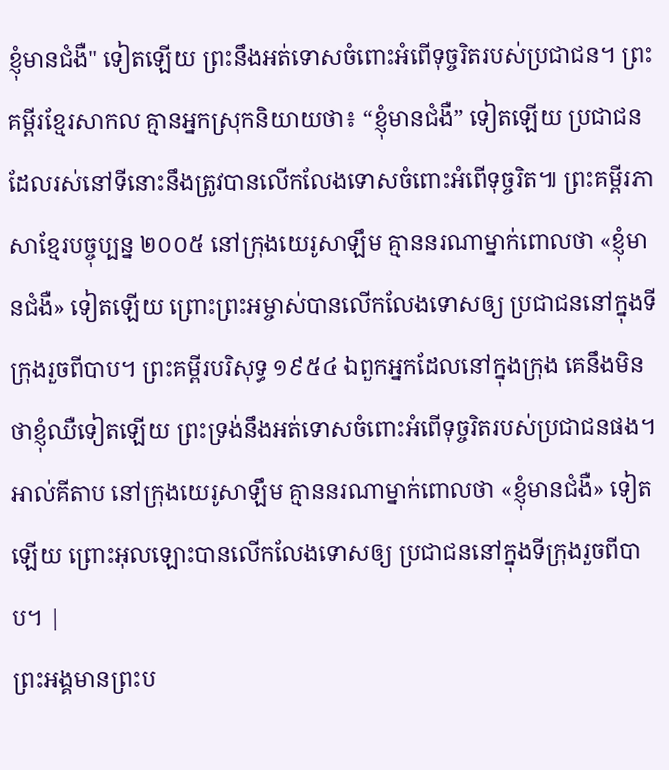ខ្ញុំមានជំងឺ" ទៀតឡើយ ព្រះនឹងអត់ទោសចំពោះអំពើទុច្ចរិតរបស់ប្រជាជន។ ព្រះគម្ពីរខ្មែរសាកល គ្មានអ្នកស្រុកនិយាយថា៖ “ខ្ញុំមានជំងឺ” ទៀតឡើយ ប្រជាជនដែលរស់នៅទីនោះនឹងត្រូវបានលើកលែងទោសចំពោះអំពើទុច្ចរិត៕ ព្រះគម្ពីរភាសាខ្មែរបច្ចុប្បន្ន ២០០៥ នៅក្រុងយេរូសាឡឹម គ្មាននរណាម្នាក់ពោលថា «ខ្ញុំមានជំងឺ» ទៀតឡើយ ព្រោះព្រះអម្ចាស់បានលើកលែងទោសឲ្យ ប្រជាជននៅក្នុងទីក្រុងរួចពីបាប។ ព្រះគម្ពីរបរិសុទ្ធ ១៩៥៤ ឯពួកអ្នកដែលនៅក្នុងក្រុង គេនឹងមិនថាខ្ញុំឈឺទៀតឡើយ ព្រះទ្រង់នឹងអត់ទោសចំពោះអំពើទុច្ចរិតរបស់ប្រជាជនផង។ អាល់គីតាប នៅក្រុងយេរូសាឡឹម គ្មាននរណាម្នាក់ពោលថា «ខ្ញុំមានជំងឺ» ទៀតឡើយ ព្រោះអុលឡោះបានលើកលែងទោសឲ្យ ប្រជាជននៅក្នុងទីក្រុងរួចពីបាប។ |
ព្រះអង្គមានព្រះប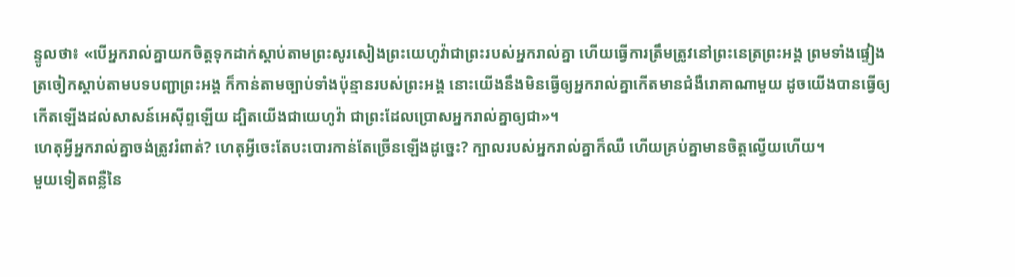ន្ទូលថា៖ «បើអ្នករាល់គ្នាយកចិត្តទុកដាក់ស្តាប់តាមព្រះសូរសៀងព្រះយេហូវ៉ាជាព្រះរបស់អ្នករាល់គ្នា ហើយធ្វើការត្រឹមត្រូវនៅព្រះនេត្រព្រះអង្គ ព្រមទាំងផ្ទៀងត្រចៀកស្តាប់តាមបទបញ្ជាព្រះអង្គ ក៏កាន់តាមច្បាប់ទាំងប៉ុន្មានរបស់ព្រះអង្គ នោះយើងនឹងមិនធ្វើឲ្យអ្នករាល់គ្នាកើតមានជំងឺរោគាណាមួយ ដូចយើងបានធ្វើឲ្យកើតឡើងដល់សាសន៍អេស៊ីព្ទឡើយ ដ្បិតយើងជាយេហូវ៉ា ជាព្រះដែលប្រោសអ្នករាល់គ្នាឲ្យជា»។
ហេតុអ្វីអ្នករាល់គ្នាចង់ត្រូវរំពាត់? ហេតុអ្វីចេះតែបះបោរកាន់តែច្រើនឡើងដូច្នេះ? ក្បាលរបស់អ្នករាល់គ្នាក៏ឈឺ ហើយគ្រប់គ្នាមានចិត្តល្វើយហើយ។
មួយទៀតពន្លឺនៃ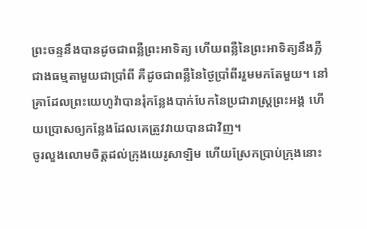ព្រះចន្ទនឹងបានដូចជាពន្លឺព្រះអាទិត្យ ហើយពន្លឺនៃព្រះអាទិត្យនឹងភ្លឺជាងធម្មតាមួយជាប្រាំពី គឺដូចជាពន្លឺនៃថ្ងៃប្រាំពីររួមមកតែមួយ។ នៅគ្រាដែលព្រះយេហូវ៉ាបានរុំកន្លែងបាក់បែកនៃប្រជារាស្ត្រព្រះអង្គ ហើយប្រោសឲ្យកន្លែងដែលគេត្រូវវាយបានជាវិញ។
ចូរលួងលោមចិត្តដល់ក្រុងយេរូសាឡិម ហើយស្រែកប្រាប់ក្រុងនោះ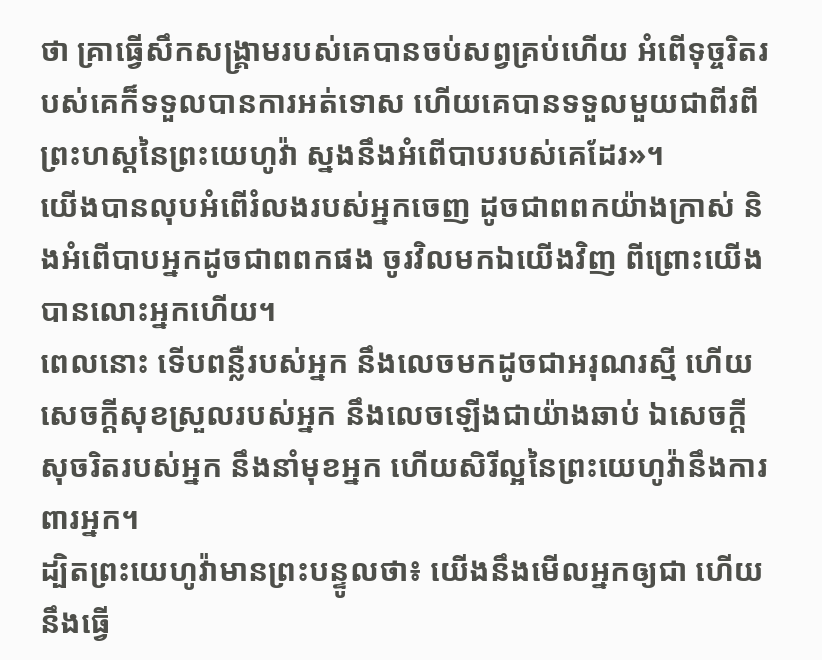ថា គ្រាធ្វើសឹកសង្គ្រាមរបស់គេបានចប់សព្វគ្រប់ហើយ អំពើទុច្ចរិតរបស់គេក៏ទទួលបានការអត់ទោស ហើយគេបានទទួលមួយជាពីរពីព្រះហស្តនៃព្រះយេហូវ៉ា ស្នងនឹងអំពើបាបរបស់គេដែរ»។
យើងបានលុបអំពើរំលងរបស់អ្នកចេញ ដូចជាពពកយ៉ាងក្រាស់ និងអំពើបាបអ្នកដូចជាពពកផង ចូរវិលមកឯយើងវិញ ពីព្រោះយើងបានលោះអ្នកហើយ។
ពេលនោះ ទើបពន្លឺរបស់អ្នក នឹងលេចមកដូចជាអរុណរស្មី ហើយសេចក្ដីសុខស្រួលរបស់អ្នក នឹងលេចឡើងជាយ៉ាងឆាប់ ឯសេចក្ដីសុចរិតរបស់អ្នក នឹងនាំមុខអ្នក ហើយសិរីល្អនៃព្រះយេហូវ៉ានឹងការពារអ្នក។
ដ្បិតព្រះយេហូវ៉ាមានព្រះបន្ទូលថា៖ យើងនឹងមើលអ្នកឲ្យជា ហើយនឹងធ្វើ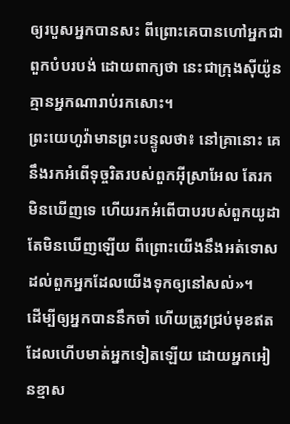ឲ្យរបួសអ្នកបានសះ ពីព្រោះគេបានហៅអ្នកជាពួកបំបរបង់ ដោយពាក្យថា នេះជាក្រុងស៊ីយ៉ូន គ្មានអ្នកណារាប់រកសោះ។
ព្រះយេហូវ៉ាមានព្រះបន្ទូលថា៖ នៅគ្រានោះ គេនឹងរកអំពើទុច្ចរិតរបស់ពួកអ៊ីស្រាអែល តែរកមិនឃើញទេ ហើយរកអំពើបាបរបស់ពួកយូដា តែមិនឃើញឡើយ ពីព្រោះយើងនឹងអត់ទោសដល់ពួកអ្នកដែលយើងទុកឲ្យនៅសល់»។
ដើម្បីឲ្យអ្នកបាននឹកចាំ ហើយត្រូវជ្រប់មុខឥតដែលហើបមាត់អ្នកទៀតឡើយ ដោយអ្នកអៀនខ្មាស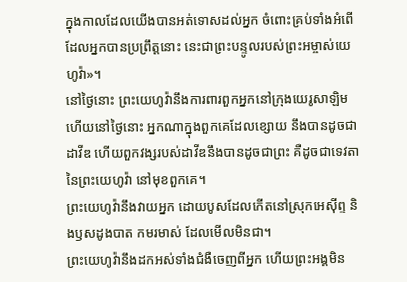ក្នុងកាលដែលយើងបានអត់ទោសដល់អ្នក ចំពោះគ្រប់ទាំងអំពើដែលអ្នកបានប្រព្រឹត្តនោះ នេះជាព្រះបន្ទូលរបស់ព្រះអម្ចាស់យេហូវ៉ា»។
នៅថ្ងៃនោះ ព្រះយេហូវ៉ានឹងការពារពួកអ្នកនៅក្រុងយេរូសាឡិម ហើយនៅថ្ងៃនោះ អ្នកណាក្នុងពួកគេដែលខ្សោយ នឹងបានដូចជាដាវីឌ ហើយពួកវង្សរបស់ដាវីឌនឹងបានដូចជាព្រះ គឺដូចជាទេវតានៃព្រះយេហូវ៉ា នៅមុខពួកគេ។
ព្រះយេហូវ៉ានឹងវាយអ្នក ដោយបូសដែលកើតនៅស្រុកអេស៊ីព្ទ និងឫសដូងបាត កមរមាស់ ដែលមើលមិនជា។
ព្រះយេហូវ៉ានឹងដកអស់ទាំងជំងឺចេញពីអ្នក ហើយព្រះអង្គមិន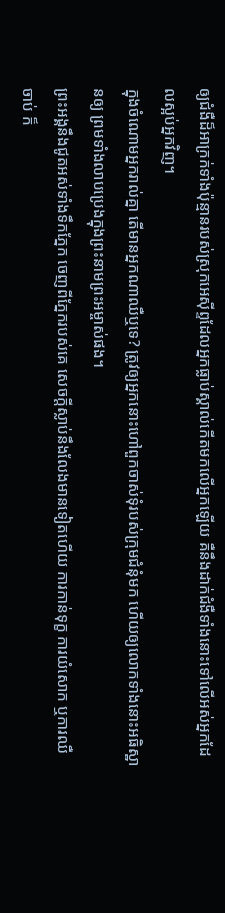ឲ្យជំងឺដ៏អាក្រក់ទាំងប៉ុន្មានរបស់ស្រុកអេស៊ីព្ទដែលអ្នកធ្លាប់ស្គាល់កើតមកលើអ្នកឡើយ គឺនឹងដាក់ជំងឺទាំងនោះទៅលើអស់អ្នកដែលស្អប់អ្នកវិញ។
ក្នុងចំណោមអ្នករាល់គ្នា តើមានអ្នកណាឈឺឬទេ? ត្រូវឲ្យអ្នកនោះហៅពួកចាស់ទុំរបស់ក្រុមជំនុំមក ហើយឲ្យលោកទាំងនោះអធិស្ឋានឲ្យ ព្រមទាំងលាបប្រេងក្នុងព្រះនាមព្រះអម្ចាស់ផង។
ព្រះអង្គនឹងជូតអស់ទាំងទឹកភ្នែក ចេញពីភ្នែករបស់គេ សេចក្ដីស្លាប់នឹងលែងមានទៀតហើយ ការកាន់ទុក្ខ ការយំសោក ឬការឈឺចាប់ ក៏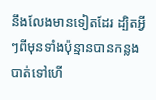នឹងលែងមានទៀតដែរ ដ្បិតអ្វីៗពីមុនទាំងប៉ុន្មានបានកន្លងបាត់ទៅហើ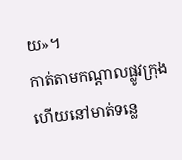យ»។
កាត់តាមកណ្ដាលផ្លូវក្រុង ហើយនៅមាត់ទន្លេ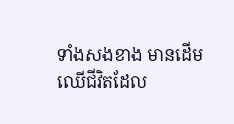ទាំងសងខាង មានដើមឈើជីវិតដែល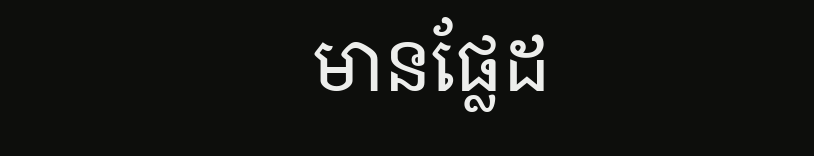មានផ្លែដ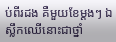ប់ពីរដង គឺមួយខែម្តងៗ ឯស្លឹកឈើនោះជាថ្នាំ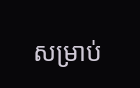សម្រាប់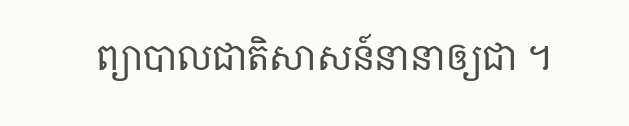ព្យាបាលជាតិសាសន៍នានាឲ្យជា ។